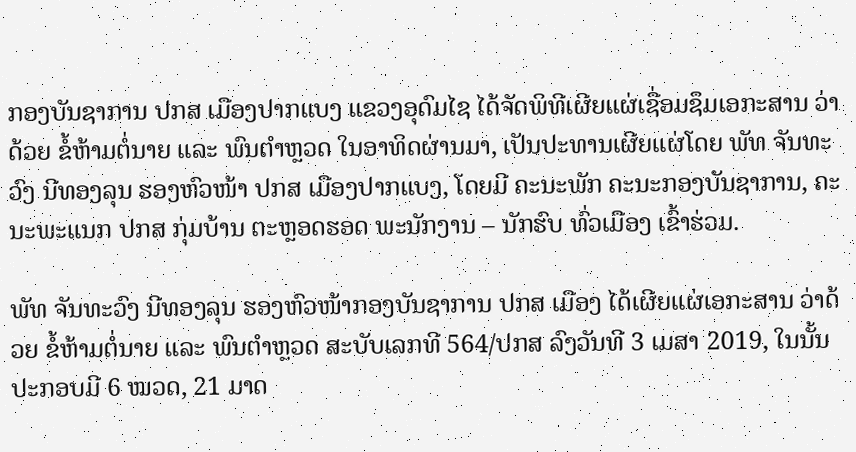ກອງບັນຊາການ ປກສ ເມືອງປາກແບງ ແຂວງອຸດົມໄຊ ໄດ້ຈັດພິທີເຜີຍແຜ່ເຊື່ອມຊຶມເອກະສານ ວ່າດ້ວຍ ຂໍ້ຫ້າມຕໍ່ນາຍ ແລະ ພົນຕຳຫຼວດ ໃນອາທິດຜ່ານມາ, ເປັນປະທານເຜີຍແຜ່ໂດຍ ພັທ ຈັນທະວົງ ນີທອງລຸນ ຮອງຫົວໜ້າ ປກສ ເມືອງປາກແບງ, ໂດຍມີ ຄະນະພັກ ຄະນະກອງບັນຊາການ, ຄະນະພະແນກ ປກສ ກຸ່ມບ້ານ ຕະຫຼອດຮອດ ພະນັກງານ – ນັກຮົບ ທົ່ວເມືອງ ເຂົ້າຮ່ວມ.

ພັທ ຈັນທະວົງ ນີທອງລຸນ ຮອງຫົວໜ້າກອງບັນຊາການ ປກສ ເມືອງ ໄດ້ເຜີຍແຜ່ເອກະສານ ວ່າດ້ວຍ ຂໍ້ຫ້າມຕໍ່ນາຍ ແລະ ພົນຕຳຫຼວດ ສະບັບເລກທີ 564/ປກສ ລົງວັນທີ 3 ເມສາ 2019, ໃນນັ້ນປະກອບມີ 6 ໝວດ, 21 ມາດ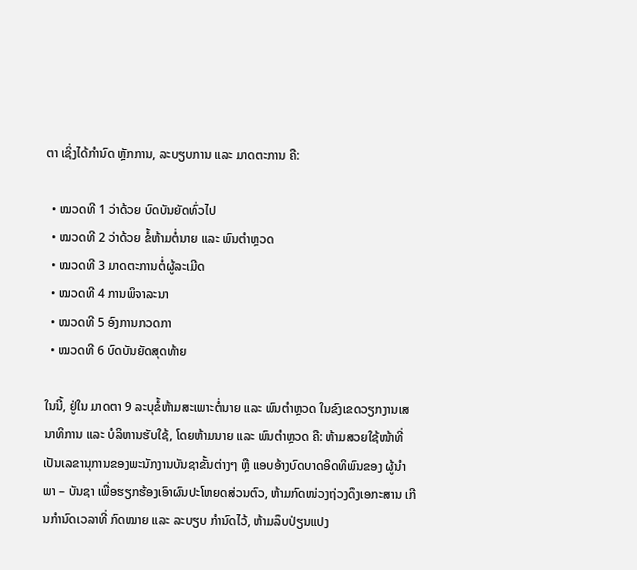ຕາ ເຊິ່ງໄດ້ກໍານົດ ຫຼັກການ, ລະບຽບການ ແລະ ມາດຕະການ ຄື:

  • ໝວດທີ 1 ວ່າດ້ວຍ ບົດບັນຍັດທົ່ວໄປ
  • ໝວດທີ 2 ວ່າດ້ວຍ ຂໍ້ຫ້າມຕໍ່ນາຍ ແລະ ພົນຕຳຫຼວດ
  • ໝວດທີ 3 ມາດຕະການຕໍ່ຜູ້ລະເມີດ
  • ໝວດທີ 4 ການພິຈາລະນາ
  • ໝວດທີ 5 ອົງການກວດກາ
  • ໝວດທີ 6 ບົດບັນຍັດສຸດທ້າຍ

ໃນນີ້, ຢູ່ໃນ ມາດຕາ 9 ລະບຸຂໍ້ຫ້າມສະເພາະຕໍ່ນາຍ ແລະ ພົນຕຳຫຼວດ ໃນຂົງເຂດວຽກງານເສນາທິການ ແລະ ບໍລິຫານຮັບໃຊ້, ໂດຍຫ້າມນາຍ ແລະ ພົນຕຳຫຼວດ ຄື: ຫ້າມສວຍໃຊ້ໜ້າທີ່ ເປັນເລຂານຸການຂອງພະນັກງານບັນຊາຂັ້ນຕ່າງໆ ຫຼື ແອບອ້າງບົດບາດອິດທິພົນຂອງ ຜູ້ນຳພາ – ບັນຊາ ເພື່ອຮຽກຮ້ອງເອົາຜົນປະໂຫຍດສ່ວນຕົວ, ຫ້າມກົດໜ່ວງຖ່ວງດຶງເອກະສານ ເກີນກຳນົດເວລາທີ່ ກົດໝາຍ ແລະ ລະບຽບ ກຳນົດໄວ້, ຫ້າມລຶບປ່ຽນແປງ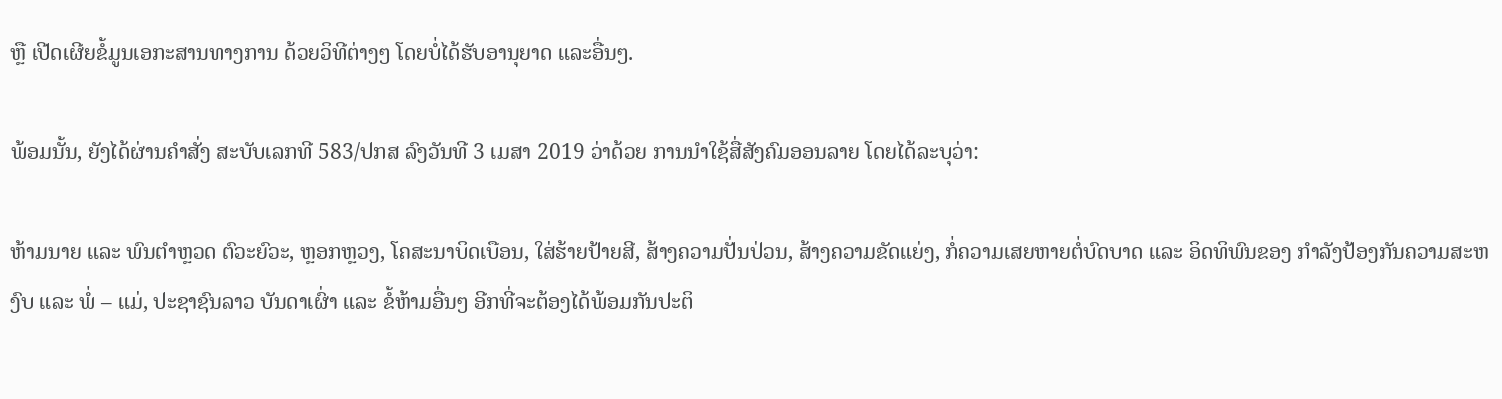ຫຼື ເປີດເຜີຍຂໍ້ມູນເອກະສານທາງການ ດ້ວຍວິທີຕ່າງໆ ໂດຍບໍ່ໄດ້ຮັບອານຸຍາດ ແລະອື່ນໆ.

ພ້ອມນັ້ນ, ຍັງໄດ້ຜ່ານຄຳສັ່ງ ສະບັບເລກທີ 583/ປກສ ລົງວັນທີ 3 ເມສາ 2019 ວ່າດ້ວຍ ການນຳໃຊ້ສື່ສັງຄົມອອນລາຍ ໂດຍໄດ້ລະບຸວ່າ:

ຫ້າມນາຍ ແລະ ພົນຕຳຫຼວດ ຕົວະຍົວະ, ຫຼອກຫຼວງ, ໂຄສະນາບິດເບືອນ, ໃສ່ຮ້າຍປ້າຍສີ, ສ້າງຄວາມປັ່ນປ່ວນ, ສ້າງຄວາມຂັດແຍ່ງ, ກໍ່ຄວາມເສຍຫາຍຕໍ່ບົດບາດ ແລະ ອິດທິພົນຂອງ ກຳລັງປ້ອງກັນຄວາມສະຫງົບ ແລະ ພໍ່ – ແມ່, ປະຊາຊົນລາວ ບັນດາເຜົ່າ ແລະ ຂໍ້ຫ້າມອື່ນໆ ອີກທີ່ຈະຕ້ອງໄດ້ພ້ອມກັນປະຕິ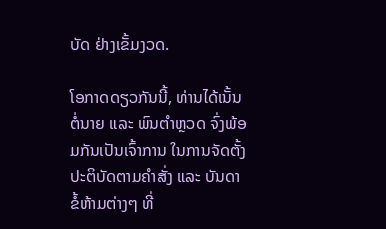ບັດ ຢ່າງເຂັ້ມງວດ.

ໂອກາດດຽວກັນນີ້, ທ່ານໄດ້ເນັ້ນຕໍ່ນາຍ ແລະ ພົນຕໍາຫຼວດ ຈົ່ງພ້ອມກັນເປັນເຈົ້າການ ໃນການຈັດຕັ້ງປະຕິບັດຕາມຄຳສັ່ງ ແລະ ບັນດາຂໍ້ຫ້າມຕ່າງໆ ທີ່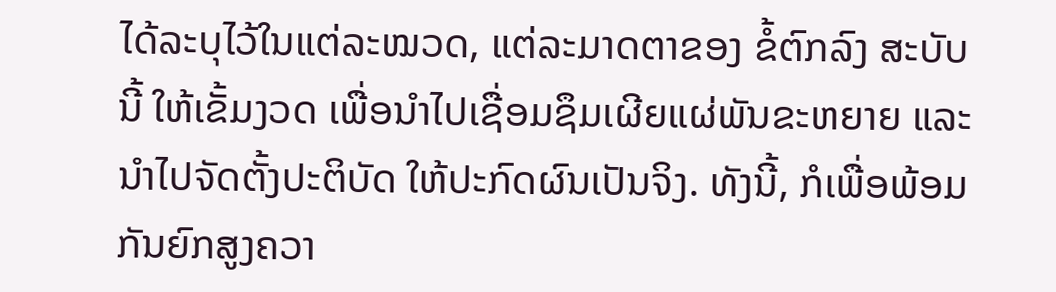ໄດ້ລະບຸໄວ້ໃນແຕ່ລະໝວດ, ແຕ່ລະມາດຕາຂອງ ຂໍ້ຕົກລົງ ສະບັບນີ້ ໃຫ້ເຂັ້ມງວດ ເພື່ອນຳໄປເຊື່ອມຊຶມເຜີຍແຜ່ພັນຂະຫຍາຍ ແລະ ນຳໄປຈັດຕັ້ງປະຕິບັດ ໃຫ້ປະກົດຜົນເປັນຈິງ. ທັງນີ້, ກໍເພື່ອພ້ອມກັນຍົກສູງຄວາ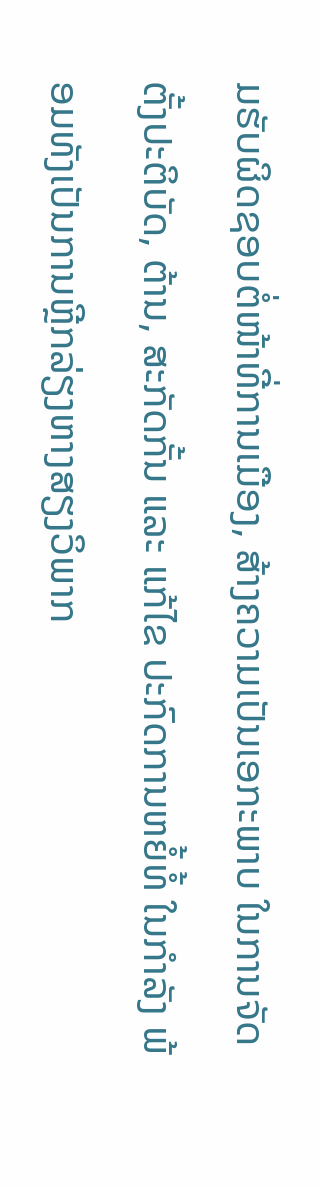ມຮັບຜິດຊອບຕໍ່ໜ້າທີ່ການເມືອງ, ສ້າງຄວາມເປັນເອກະພາບ ໃນການຈັດຕັ້ງປະຕິບັດ, ຕ້ານ, ສະກັດກັ້ນ ແລະ ແກ້ໄຂ ປະກົດການຫຍໍ້ທໍ້ ໃນກຳລັງ ພ້ອມທັງເປັນການຫຼີກລ່ຽງຫາງສຽງວິພາກ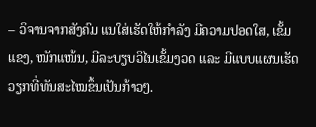– ວິຈານຈາກສັງຄົມ ແນໃສ່ເຮັດໃຫ້ກຳລັງ ມີຄວາມປອດໃສ, ເຂັ້ມແຂງ, ໜັກແໜ້ນ, ມີລະບຽບວິໄນເຂັ້ມງວດ ແລະ ມີແບບແຜນເຮັດວຽກທີ່ທັນສະໄໝຂຶ້ນເປັນກ້າວໆ.